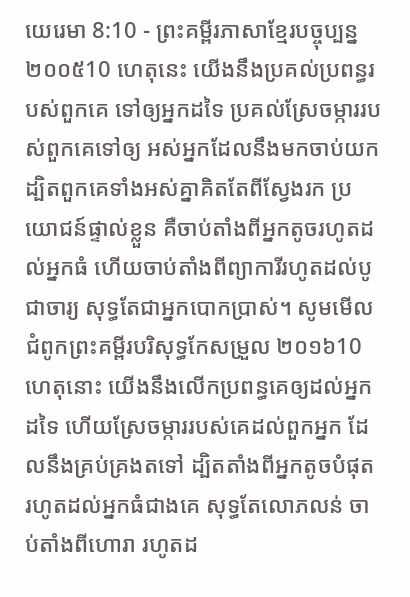យេរេមា 8:10 - ព្រះគម្ពីរភាសាខ្មែរបច្ចុប្បន្ន ២០០៥10 ហេតុនេះ យើងនឹងប្រគល់ប្រពន្ធរបស់ពួកគេ ទៅឲ្យអ្នកដទៃ ប្រគល់ស្រែចម្ការរបស់ពួកគេទៅឲ្យ អស់អ្នកដែលនឹងមកចាប់យក ដ្បិតពួកគេទាំងអស់គ្នាគិតតែពីស្វែងរក ប្រយោជន៍ផ្ទាល់ខ្លួន គឺចាប់តាំងពីអ្នកតូចរហូតដល់អ្នកធំ ហើយចាប់តាំងពីព្យាការីរហូតដល់បូជាចារ្យ សុទ្ធតែជាអ្នកបោកប្រាស់។ សូមមើលជំពូកព្រះគម្ពីរបរិសុទ្ធកែសម្រួល ២០១៦10 ហេតុនោះ យើងនឹងលើកប្រពន្ធគេឲ្យដល់អ្នកដទៃ ហើយស្រែចម្ការរបស់គេដល់ពួកអ្នក ដែលនឹងគ្រប់គ្រងតទៅ ដ្បិតតាំងពីអ្នកតូចបំផុត រហូតដល់អ្នកធំជាងគេ សុទ្ធតែលោភលន់ ចាប់តាំងពីហោរា រហូតដ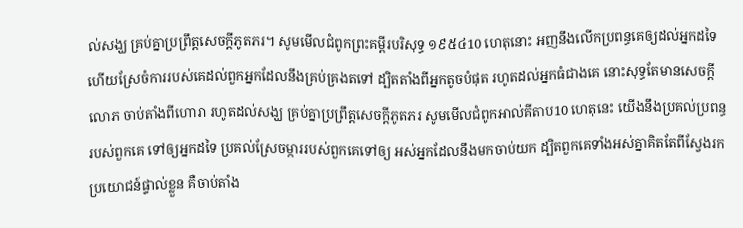ល់សង្ឃ គ្រប់គ្នាប្រព្រឹត្តសេចក្ដីភូតភរ។ សូមមើលជំពូកព្រះគម្ពីរបរិសុទ្ធ ១៩៥៤10 ហេតុនោះ អញនឹងលើកប្រពន្ធគេឲ្យដល់អ្នកដទៃ ហើយស្រែចំការរបស់គេដល់ពួកអ្នកដែលនឹងគ្រប់គ្រងតទៅ ដ្បិតតាំងពីអ្នកតូចបំផុត រហូតដល់អ្នកធំជាងគេ នោះសុទ្ធតែមានសេចក្ដីលោភ ចាប់តាំងពីហោរា រហូតដល់សង្ឃ គ្រប់គ្នាប្រព្រឹត្តសេចក្ដីភូតភរ សូមមើលជំពូកអាល់គីតាប10 ហេតុនេះ យើងនឹងប្រគល់ប្រពន្ធរបស់ពួកគេ ទៅឲ្យអ្នកដទៃ ប្រគល់ស្រែចម្ការរបស់ពួកគេទៅឲ្យ អស់អ្នកដែលនឹងមកចាប់យក ដ្បិតពួកគេទាំងអស់គ្នាគិតតែពីស្វែងរក ប្រយោជន៍ផ្ទាល់ខ្លួន គឺចាប់តាំង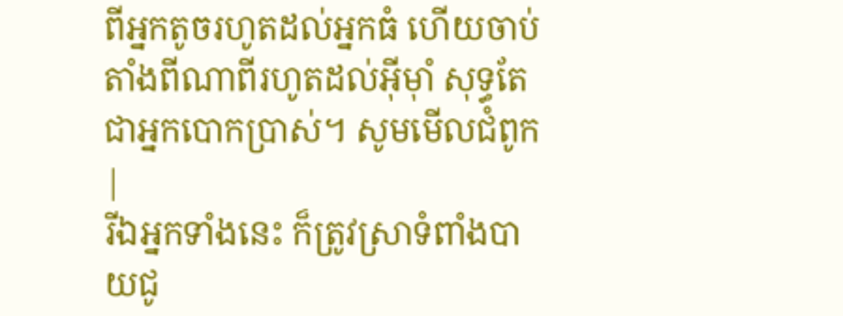ពីអ្នកតូចរហូតដល់អ្នកធំ ហើយចាប់តាំងពីណាពីរហូតដល់អ៊ីមុាំ សុទ្ធតែជាអ្នកបោកប្រាស់។ សូមមើលជំពូក |
រីឯអ្នកទាំងនេះ ក៏ត្រូវស្រាទំពាំងបាយជូ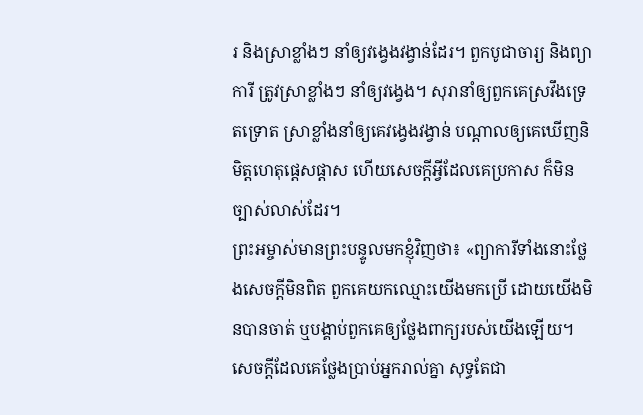រ និងស្រាខ្លាំងៗ នាំឲ្យវង្វេងវង្វាន់ដែរ។ ពួកបូជាចារ្យ និងព្យាការី ត្រូវស្រាខ្លាំងៗ នាំឲ្យវង្វេង។ សុរានាំឲ្យពួកគេស្រវឹងទ្រេតទ្រោត ស្រាខ្លាំងនាំឲ្យគេវង្វេងវង្វាន់ បណ្ដាលឲ្យគេឃើញនិមិត្តហេតុផ្តេសផ្តាស ហើយសេចក្ដីអ្វីដែលគេប្រកាស ក៏មិនច្បាស់លាស់ដែរ។
ព្រះអម្ចាស់មានព្រះបន្ទូលមកខ្ញុំវិញថា៖ «ព្យាការីទាំងនោះថ្លែងសេចក្ដីមិនពិត ពួកគេយកឈ្មោះយើងមកប្រើ ដោយយើងមិនបានចាត់ ឬបង្គាប់ពួកគេឲ្យថ្លែងពាក្យរបស់យើងឡើយ។ សេចក្ដីដែលគេថ្លែងប្រាប់អ្នករាល់គ្នា សុទ្ធតែជា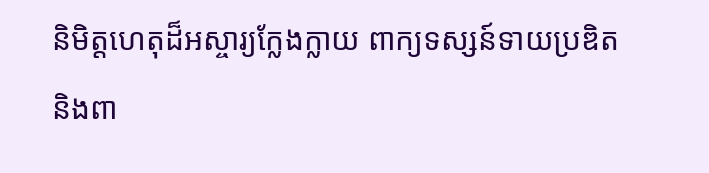និមិត្តហេតុដ៏អស្ចារ្យក្លែងក្លាយ ពាក្យទស្សន៍ទាយប្រឌិត និងពា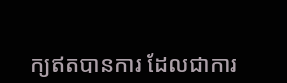ក្យឥតបានការ ដែលជាការ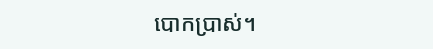បោកប្រាស់។